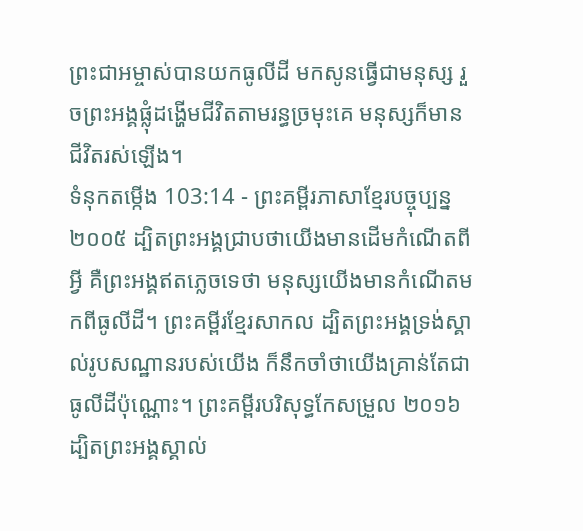ព្រះជាអម្ចាស់បានយកធូលីដី មកសូនធ្វើជាមនុស្ស រួចព្រះអង្គផ្លុំដង្ហើមជីវិតតាមរន្ធច្រមុះគេ មនុស្សក៏មានជីវិតរស់ឡើង។
ទំនុកតម្កើង 103:14 - ព្រះគម្ពីរភាសាខ្មែរបច្ចុប្បន្ន ២០០៥ ដ្បិតព្រះអង្គជ្រាបថាយើងមានដើមកំណើតពីអ្វី គឺព្រះអង្គឥតភ្លេចទេថា មនុស្សយើងមានកំណើតមកពីធូលីដី។ ព្រះគម្ពីរខ្មែរសាកល ដ្បិតព្រះអង្គទ្រង់ស្គាល់រូបសណ្ឋានរបស់យើង ក៏នឹកចាំថាយើងគ្រាន់តែជាធូលីដីប៉ុណ្ណោះ។ ព្រះគម្ពីរបរិសុទ្ធកែសម្រួល ២០១៦ ដ្បិតព្រះអង្គស្គាល់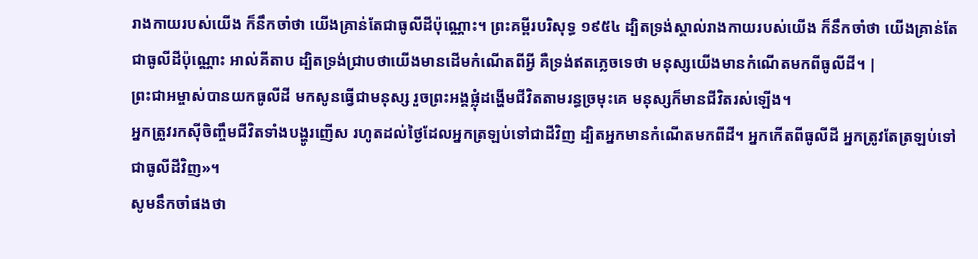រាងកាយរបស់យើង ក៏នឹកចាំថា យើងគ្រាន់តែជាធូលីដីប៉ុណ្ណោះ។ ព្រះគម្ពីរបរិសុទ្ធ ១៩៥៤ ដ្បិតទ្រង់ស្គាល់រាងកាយរបស់យើង ក៏នឹកចាំថា យើងគ្រាន់តែជាធូលីដីប៉ុណ្ណោះ អាល់គីតាប ដ្បិតទ្រង់ជ្រាបថាយើងមានដើមកំណើតពីអ្វី គឺទ្រង់ឥតភ្លេចទេថា មនុស្សយើងមានកំណើតមកពីធូលីដី។ |
ព្រះជាអម្ចាស់បានយកធូលីដី មកសូនធ្វើជាមនុស្ស រួចព្រះអង្គផ្លុំដង្ហើមជីវិតតាមរន្ធច្រមុះគេ មនុស្សក៏មានជីវិតរស់ឡើង។
អ្នកត្រូវរកស៊ីចិញ្ចឹមជីវិតទាំងបង្ហូរញើស រហូតដល់ថ្ងៃដែលអ្នកត្រឡប់ទៅជាដីវិញ ដ្បិតអ្នកមានកំណើតមកពីដី។ អ្នកកើតពីធូលីដី អ្នកត្រូវតែត្រឡប់ទៅជាធូលីដីវិញ»។
សូមនឹកចាំផងថា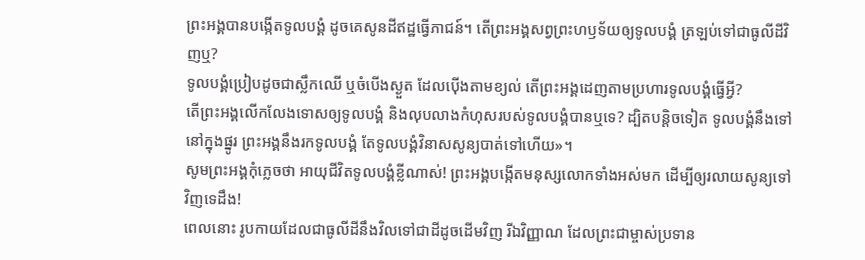ព្រះអង្គបានបង្កើតទូលបង្គំ ដូចគេសូនដីឥដ្ឋធ្វើភាជន៍។ តើព្រះអង្គសព្វព្រះហឫទ័យឲ្យទូលបង្គំ ត្រឡប់ទៅជាធូលីដីវិញឬ?
ទូលបង្គំប្រៀបដូចជាស្លឹកឈើ ឬចំបើងស្ងួត ដែលប៉ើងតាមខ្យល់ តើព្រះអង្គដេញតាមប្រហារទូលបង្គំធ្វើអ្វី?
តើព្រះអង្គលើកលែងទោសឲ្យទូលបង្គំ និងលុបលាងកំហុសរបស់ទូលបង្គំបានឬទេ? ដ្បិតបន្តិចទៀត ទូលបង្គំនឹងទៅនៅក្នុងផ្នូរ ព្រះអង្គនឹងរកទូលបង្គំ តែទូលបង្គំវិនាសសូន្យបាត់ទៅហើយ»។
សូមព្រះអង្គកុំភ្លេចថា អាយុជីវិតទូលបង្គំខ្លីណាស់! ព្រះអង្គបង្កើតមនុស្សលោកទាំងអស់មក ដើម្បីឲ្យរលាយសូន្យទៅវិញទេដឹង!
ពេលនោះ រូបកាយដែលជាធូលីដីនឹងវិលទៅជាដីដូចដើមវិញ រីឯវិញ្ញាណ ដែលព្រះជាម្ចាស់ប្រទាន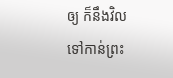ឲ្យ ក៏នឹងវិលទៅកាន់ព្រះ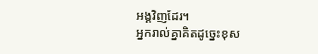អង្គវិញដែរ។
អ្នករាល់គ្នាគិតដូច្នេះខុស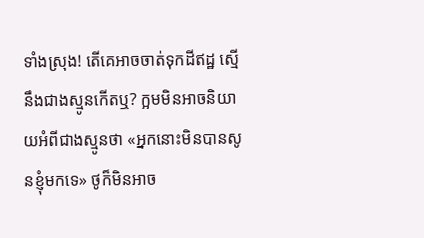ទាំងស្រុង! តើគេអាចចាត់ទុកដីឥដ្ឋ ស្មើនឹងជាងស្មូនកើតឬ? ក្អមមិនអាចនិយាយអំពីជាងស្មូនថា «អ្នកនោះមិនបានសូនខ្ញុំមកទេ» ថូក៏មិនអាច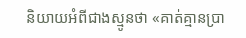និយាយអំពីជាងស្មូនថា «គាត់គ្មានប្រា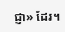ជ្ញា» ដែរ។